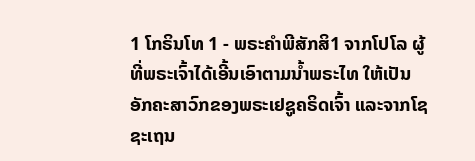1 ໂກຣິນໂທ 1 - ພຣະຄຳພີສັກສິ1 ຈາກໂປໂລ ຜູ້ທີ່ພຣະເຈົ້າໄດ້ເອີ້ນເອົາຕາມນໍ້າພຣະໄທ ໃຫ້ເປັນອັກຄະສາວົກຂອງພຣະເຢຊູຄຣິດເຈົ້າ ແລະຈາກໂຊຊະເຖນ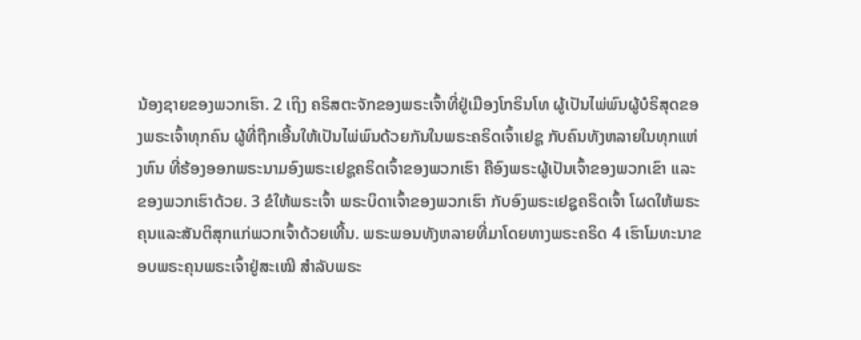ນ້ອງຊາຍຂອງພວກເຮົາ. 2 ເຖິງ ຄຣິສຕະຈັກຂອງພຣະເຈົ້າທີ່ຢູ່ເມືອງໂກຣິນໂທ ຜູ້ເປັນໄພ່ພົນຜູ້ບໍຣິສຸດຂອງພຣະເຈົ້າທຸກຄົນ ຜູ້ທີ່ຖືກເອີ້ນໃຫ້ເປັນໄພ່ພົນດ້ວຍກັນໃນພຣະຄຣິດເຈົ້າເຢຊູ ກັບຄົນທັງຫລາຍໃນທຸກແຫ່ງຫົນ ທີ່ຮ້ອງອອກພຣະນາມອົງພຣະເຢຊູຄຣິດເຈົ້າຂອງພວກເຮົາ ຄືອົງພຣະຜູ້ເປັນເຈົ້າຂອງພວກເຂົາ ແລະຂອງພວກເຮົາດ້ວຍ. 3 ຂໍໃຫ້ພຣະເຈົ້າ ພຣະບິດາເຈົ້າຂອງພວກເຮົາ ກັບອົງພຣະເຢຊູຄຣິດເຈົ້າ ໂຜດໃຫ້ພຣະຄຸນແລະສັນຕິສຸກແກ່ພວກເຈົ້າດ້ວຍເທີ້ນ. ພຣະພອນທັງຫລາຍທີ່ມາໂດຍທາງພຣະຄຣິດ 4 ເຮົາໂມທະນາຂອບພຣະຄຸນພຣະເຈົ້າຢູ່ສະເໝີ ສຳລັບພຣະ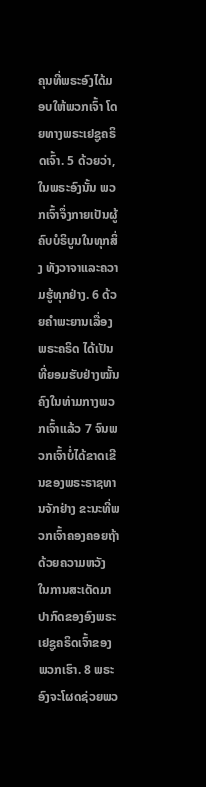ຄຸນທີ່ພຣະອົງໄດ້ມອບໃຫ້ພວກເຈົ້າ ໂດຍທາງພຣະເຢຊູຄຣິດເຈົ້າ. 5 ດ້ວຍວ່າ, ໃນພຣະອົງນັ້ນ ພວກເຈົ້າຈຶ່ງກາຍເປັນຜູ້ຄົບບໍຣິບູນໃນທຸກສິ່ງ ທັງວາຈາແລະຄວາມຮູ້ທຸກຢ່າງ. 6 ດ້ວຍຄຳພະຍານເລື່ອງພຣະຄຣິດ ໄດ້ເປັນທີ່ຍອມຮັບຢ່າງໝັ້ນຄົງໃນທ່າມກາງພວກເຈົ້າແລ້ວ 7 ຈົນພວກເຈົ້າບໍ່ໄດ້ຂາດເຂີນຂອງພຣະຣາຊທານຈັກຢ່າງ ຂະນະທີ່ພວກເຈົ້າຄອງຄອຍຖ້າດ້ວຍຄວາມຫວັງ ໃນການສະເດັດມາປາກົດຂອງອົງພຣະເຢຊູຄຣິດເຈົ້າຂອງພວກເຮົາ. 8 ພຣະອົງຈະໂຜດຊ່ວຍພວ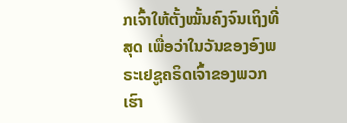ກເຈົ້າໃຫ້ຕັ້ງໝັ້ນຄົງຈົນເຖິງທີ່ສຸດ ເພື່ອວ່າໃນວັນຂອງອົງພຣະເຢຊູຄຣິດເຈົ້າຂອງພວກເຮົາ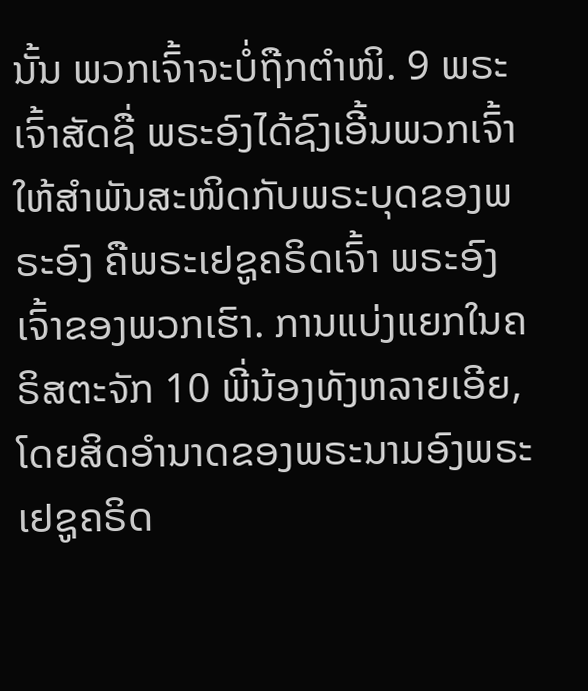ນັ້ນ ພວກເຈົ້າຈະບໍ່ຖືກຕຳໜິ. 9 ພຣະເຈົ້າສັດຊື່ ພຣະອົງໄດ້ຊົງເອີ້ນພວກເຈົ້າໃຫ້ສຳພັນສະໜິດກັບພຣະບຸດຂອງພຣະອົງ ຄືພຣະເຢຊູຄຣິດເຈົ້າ ພຣະອົງເຈົ້າຂອງພວກເຮົາ. ການແບ່ງແຍກໃນຄຣິສຕະຈັກ 10 ພີ່ນ້ອງທັງຫລາຍເອີຍ, ໂດຍສິດອຳນາດຂອງພຣະນາມອົງພຣະເຢຊູຄຣິດ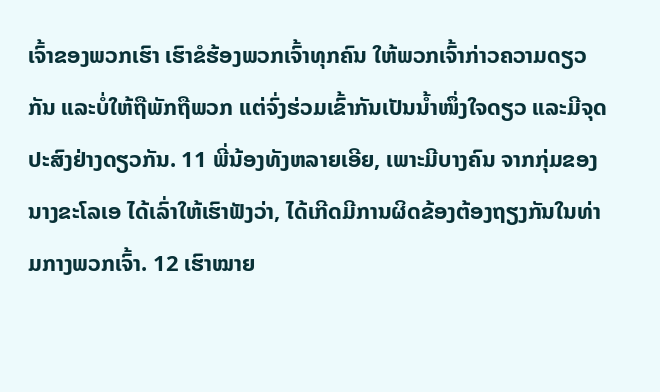ເຈົ້າຂອງພວກເຮົາ ເຮົາຂໍຮ້ອງພວກເຈົ້າທຸກຄົນ ໃຫ້ພວກເຈົ້າກ່າວຄວາມດຽວກັນ ແລະບໍ່ໃຫ້ຖືພັກຖືພວກ ແຕ່ຈົ່ງຮ່ວມເຂົ້າກັນເປັນນໍ້າໜຶ່ງໃຈດຽວ ແລະມີຈຸດປະສົງຢ່າງດຽວກັນ. 11 ພີ່ນ້ອງທັງຫລາຍເອີຍ, ເພາະມີບາງຄົນ ຈາກກຸ່ມຂອງນາງຂະໂລເອ ໄດ້ເລົ່າໃຫ້ເຮົາຟັງວ່າ, ໄດ້ເກີດມີການຜິດຂ້ອງຕ້ອງຖຽງກັນໃນທ່າມກາງພວກເຈົ້າ. 12 ເຮົາໝາຍ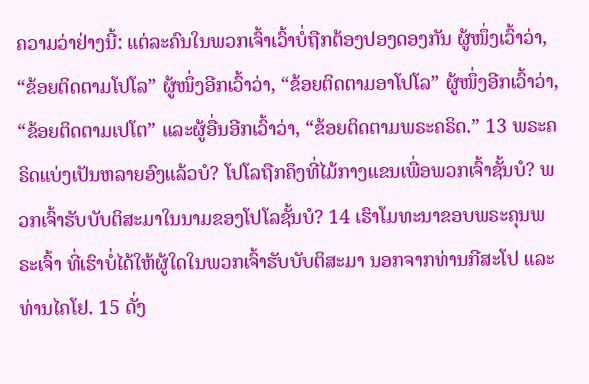ຄວາມວ່າຢ່າງນີ້: ແຕ່ລະຄົນໃນພວກເຈົ້າເວົ້າບໍ່ຖືກຕ້ອງປອງດອງກັນ ຜູ້ໜຶ່ງເວົ້າວ່າ, “ຂ້ອຍຕິດຕາມໂປໂລ” ຜູ້ໜຶ່ງອີກເວົ້າວ່າ, “ຂ້ອຍຕິດຕາມອາໂປໂລ” ຜູ້ໜຶ່ງອີກເວົ້າວ່າ, “ຂ້ອຍຕິດຕາມເປໂຕ” ແລະຜູ້ອື່ນອີກເວົ້າວ່າ, “ຂ້ອຍຕິດຕາມພຣະຄຣິດ.” 13 ພຣະຄຣິດແບ່ງເປັນຫລາຍອົງແລ້ວບໍ? ໂປໂລຖືກຄຶງທີ່ໄມ້ກາງແຂນເພື່ອພວກເຈົ້າຊັ້ນບໍ? ພວກເຈົ້າຮັບບັບຕິສະມາໃນນາມຂອງໂປໂລຊັ້ນບໍ? 14 ເຮົາໂມທະນາຂອບພຣະຄຸນພຣະເຈົ້າ ທີ່ເຮົາບໍ່ໄດ້ໃຫ້ຜູ້ໃດໃນພວກເຈົ້າຮັບບັບຕິສະມາ ນອກຈາກທ່ານກີສະໂປ ແລະ ທ່ານໄຄໂຢ. 15 ດັ່ງ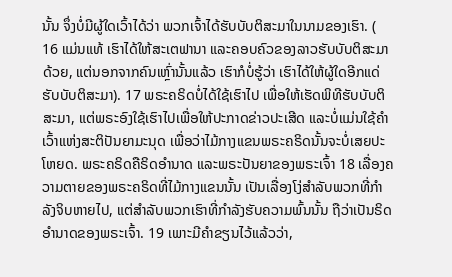ນັ້ນ ຈຶ່ງບໍ່ມີຜູ້ໃດເວົ້າໄດ້ວ່າ ພວກເຈົ້າໄດ້ຮັບບັບຕິສະມາໃນນາມຂອງເຮົາ. ( 16 ແມ່ນແທ້ ເຮົາໄດ້ໃຫ້ສະເຕຟານາ ແລະຄອບຄົວຂອງລາວຮັບບັບຕິສະມາດ້ວຍ, ແຕ່ນອກຈາກຄົນເຫຼົ່ານັ້ນແລ້ວ ເຮົາກໍບໍ່ຮູ້ວ່າ ເຮົາໄດ້ໃຫ້ຜູ້ໃດອີກແດ່ຮັບບັບຕິສະມາ). 17 ພຣະຄຣິດບໍ່ໄດ້ໃຊ້ເຮົາໄປ ເພື່ອໃຫ້ເຮັດພິທີຮັບບັບຕິສະມາ, ແຕ່ພຣະອົງໃຊ້ເຮົາໄປເພື່ອໃຫ້ປະກາດຂ່າວປະເສີດ ແລະບໍ່ແມ່ນໃຊ້ຄຳເວົ້າແຫ່ງສະຕິປັນຍາມະນຸດ ເພື່ອວ່າໄມ້ກາງແຂນພຣະຄຣິດນັ້ນຈະບໍ່ເສຍປະໂຫຍດ. ພຣະຄຣິດຄືຣິດອຳນາດ ແລະພຣະປັນຍາຂອງພຣະເຈົ້າ 18 ເລື່ອງຄວາມຕາຍຂອງພຣະຄຣິດທີ່ໄມ້ກາງແຂນນັ້ນ ເປັນເລື່ອງໂງ່ສຳລັບພວກທີ່ກຳລັງຈິບຫາຍໄປ, ແຕ່ສຳລັບພວກເຮົາທີ່ກຳລັງຮັບຄວາມພົ້ນນັ້ນ ຖືວ່າເປັນຣິດອຳນາດຂອງພຣະເຈົ້າ. 19 ເພາະມີຄຳຂຽນໄວ້ແລ້ວວ່າ,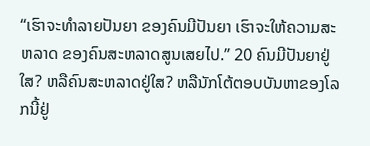“ເຮົາຈະທຳລາຍປັນຍາ ຂອງຄົນມີປັນຍາ ເຮົາຈະໃຫ້ຄວາມສະຫລາດ ຂອງຄົນສະຫລາດສູນເສຍໄປ.” 20 ຄົນມີປັນຍາຢູ່ໃສ? ຫລືຄົນສະຫລາດຢູ່ໃສ? ຫລືນັກໂຕ້ຕອບບັນຫາຂອງໂລກນີ້ຢູ່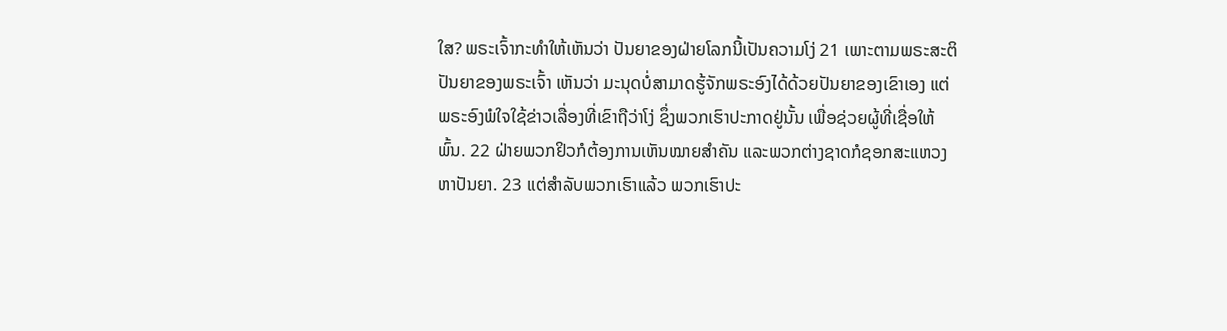ໃສ? ພຣະເຈົ້າກະທຳໃຫ້ເຫັນວ່າ ປັນຍາຂອງຝ່າຍໂລກນີ້ເປັນຄວາມໂງ່ 21 ເພາະຕາມພຣະສະຕິປັນຍາຂອງພຣະເຈົ້າ ເຫັນວ່າ ມະນຸດບໍ່ສາມາດຮູ້ຈັກພຣະອົງໄດ້ດ້ວຍປັນຍາຂອງເຂົາເອງ ແຕ່ພຣະອົງພໍໃຈໃຊ້ຂ່າວເລື່ອງທີ່ເຂົາຖືວ່າໂງ່ ຊຶ່ງພວກເຮົາປະກາດຢູ່ນັ້ນ ເພື່ອຊ່ວຍຜູ້ທີ່ເຊື່ອໃຫ້ພົ້ນ. 22 ຝ່າຍພວກຢິວກໍຕ້ອງການເຫັນໝາຍສຳຄັນ ແລະພວກຕ່າງຊາດກໍຊອກສະແຫວງຫາປັນຍາ. 23 ແຕ່ສຳລັບພວກເຮົາແລ້ວ ພວກເຮົາປະ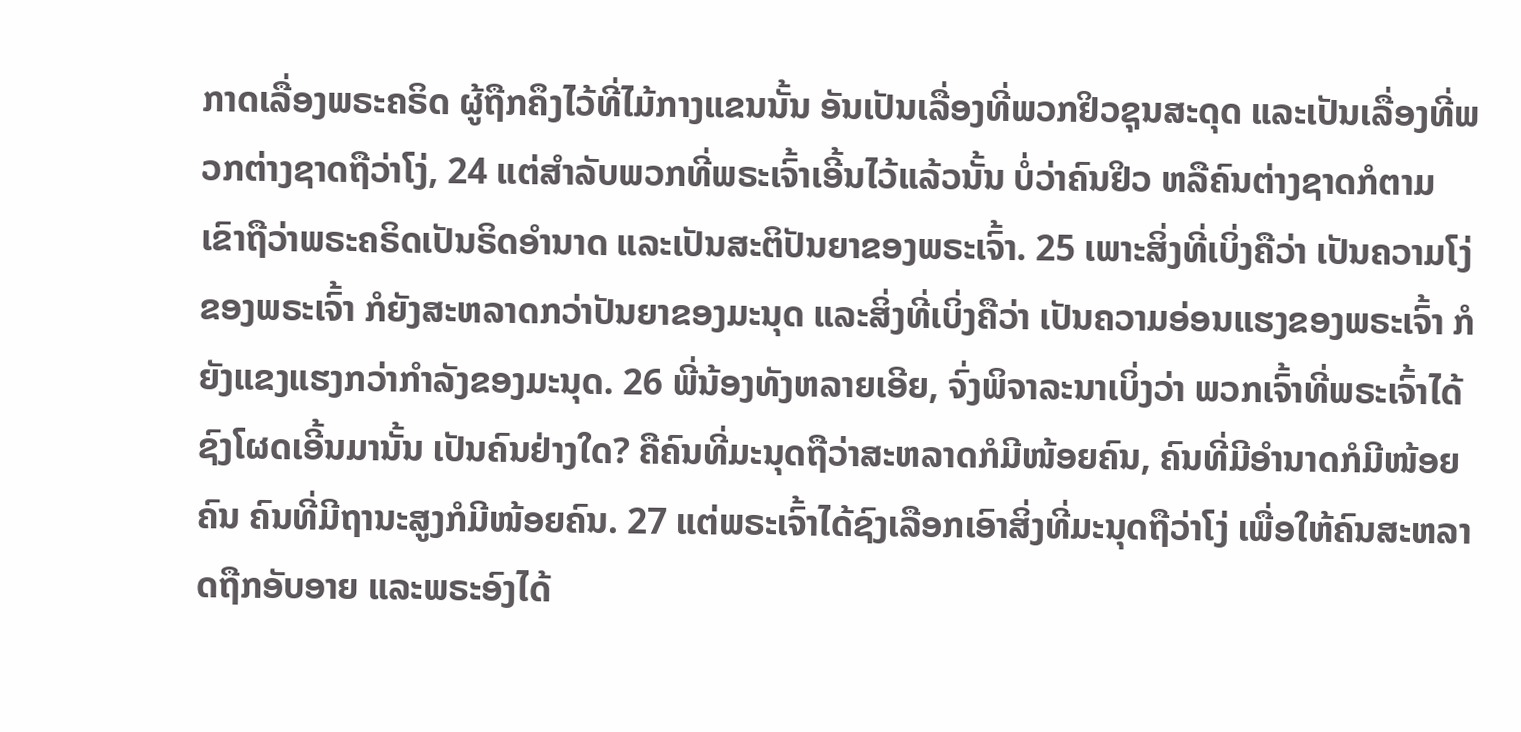ກາດເລື່ອງພຣະຄຣິດ ຜູ້ຖືກຄຶງໄວ້ທີ່ໄມ້ກາງແຂນນັ້ນ ອັນເປັນເລື່ອງທີ່ພວກຢິວຊຸນສະດຸດ ແລະເປັນເລື່ອງທີ່ພວກຕ່າງຊາດຖືວ່າໂງ່, 24 ແຕ່ສຳລັບພວກທີ່ພຣະເຈົ້າເອີ້ນໄວ້ແລ້ວນັ້ນ ບໍ່ວ່າຄົນຢິວ ຫລືຄົນຕ່າງຊາດກໍຕາມ ເຂົາຖືວ່າພຣະຄຣິດເປັນຣິດອຳນາດ ແລະເປັນສະຕິປັນຍາຂອງພຣະເຈົ້າ. 25 ເພາະສິ່ງທີ່ເບິ່ງຄືວ່າ ເປັນຄວາມໂງ່ຂອງພຣະເຈົ້າ ກໍຍັງສະຫລາດກວ່າປັນຍາຂອງມະນຸດ ແລະສິ່ງທີ່ເບິ່ງຄືວ່າ ເປັນຄວາມອ່ອນແຮງຂອງພຣະເຈົ້າ ກໍຍັງແຂງແຮງກວ່າກຳລັງຂອງມະນຸດ. 26 ພີ່ນ້ອງທັງຫລາຍເອີຍ, ຈົ່ງພິຈາລະນາເບິ່ງວ່າ ພວກເຈົ້າທີ່ພຣະເຈົ້າໄດ້ຊົງໂຜດເອີ້ນມານັ້ນ ເປັນຄົນຢ່າງໃດ? ຄືຄົນທີ່ມະນຸດຖືວ່າສະຫລາດກໍມີໜ້ອຍຄົນ, ຄົນທີ່ມີອຳນາດກໍມີໜ້ອຍຄົນ ຄົນທີ່ມີຖານະສູງກໍມີໜ້ອຍຄົນ. 27 ແຕ່ພຣະເຈົ້າໄດ້ຊົງເລືອກເອົາສິ່ງທີ່ມະນຸດຖືວ່າໂງ່ ເພື່ອໃຫ້ຄົນສະຫລາດຖືກອັບອາຍ ແລະພຣະອົງໄດ້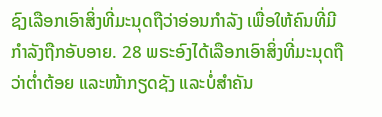ຊົງເລືອກເອົາສິ່ງທີ່ມະນຸດຖືວ່າອ່ອນກຳລັງ ເພື່ອໃຫ້ຄົນທີ່ມີກຳລັງຖືກອັບອາຍ. 28 ພຣະອົງໄດ້ເລືອກເອົາສິ່ງທີ່ມະນຸດຖືວ່າຕໍ່າຕ້ອຍ ແລະໜ້າກຽດຊັງ ແລະບໍ່ສຳຄັນ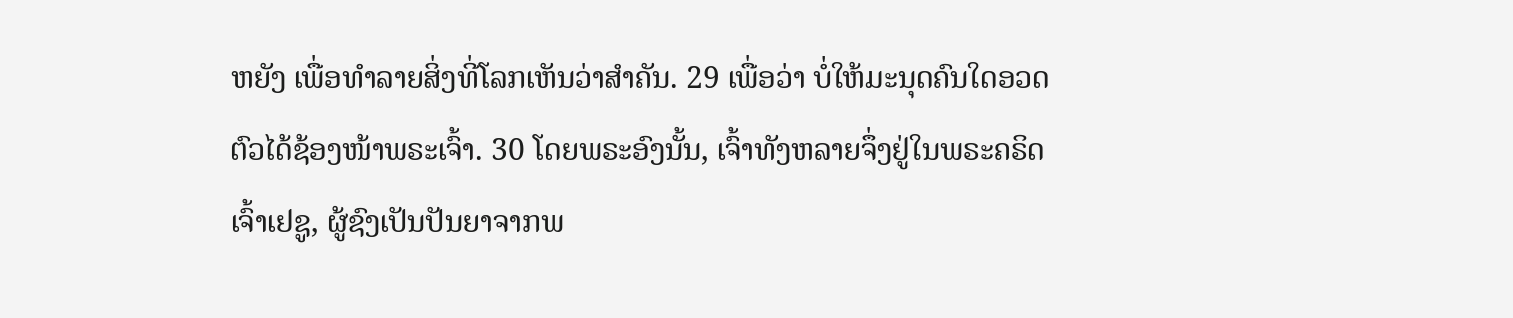ຫຍັງ ເພື່ອທຳລາຍສິ່ງທີ່ໂລກເຫັນວ່າສຳຄັນ. 29 ເພື່ອວ່າ ບໍ່ໃຫ້ມະນຸດຄົນໃດອວດຕົວໄດ້ຊ້ອງໜ້າພຣະເຈົ້າ. 30 ໂດຍພຣະອົງນັ້ນ, ເຈົ້າທັງຫລາຍຈຶ່ງຢູ່ໃນພຣະຄຣິດເຈົ້າເຢຊູ, ຜູ້ຊົງເປັນປັນຍາຈາກພ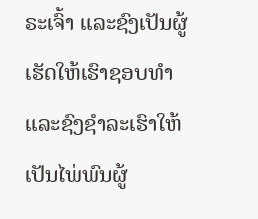ຣະເຈົ້າ ແລະຊົງເປັນຜູ້ເຮັດໃຫ້ເຮົາຊອບທຳ ແລະຊົງຊຳລະເຮົາໃຫ້ເປັນໄພ່ພົນຜູ້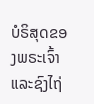ບໍຣິສຸດຂອງພຣະເຈົ້າ ແລະຊົງໄຖ່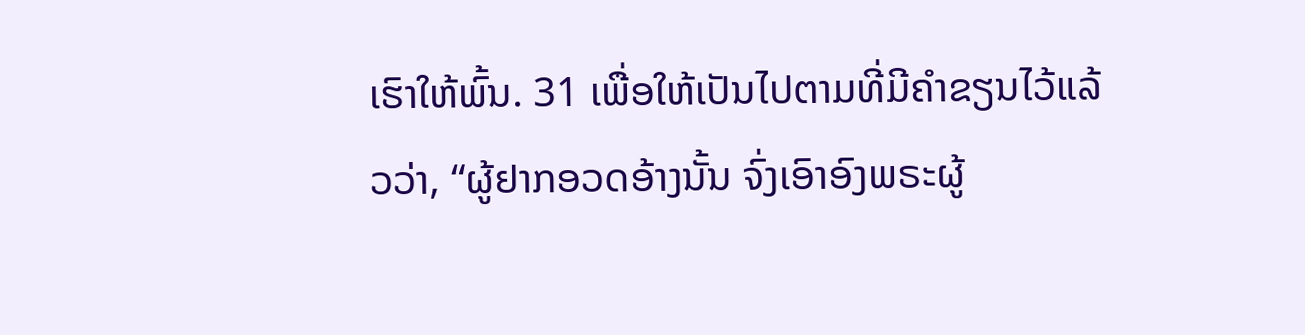ເຮົາໃຫ້ພົ້ນ. 31 ເພື່ອໃຫ້ເປັນໄປຕາມທີ່ມີຄຳຂຽນໄວ້ແລ້ວວ່າ, “ຜູ້ຢາກອວດອ້າງນັ້ນ ຈົ່ງເອົາອົງພຣະຜູ້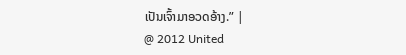ເປັນເຈົ້າມາອວດອ້າງ.” |
@ 2012 United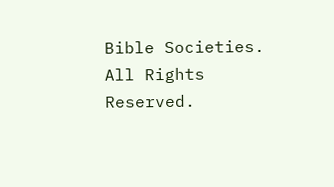Bible Societies. All Rights Reserved.